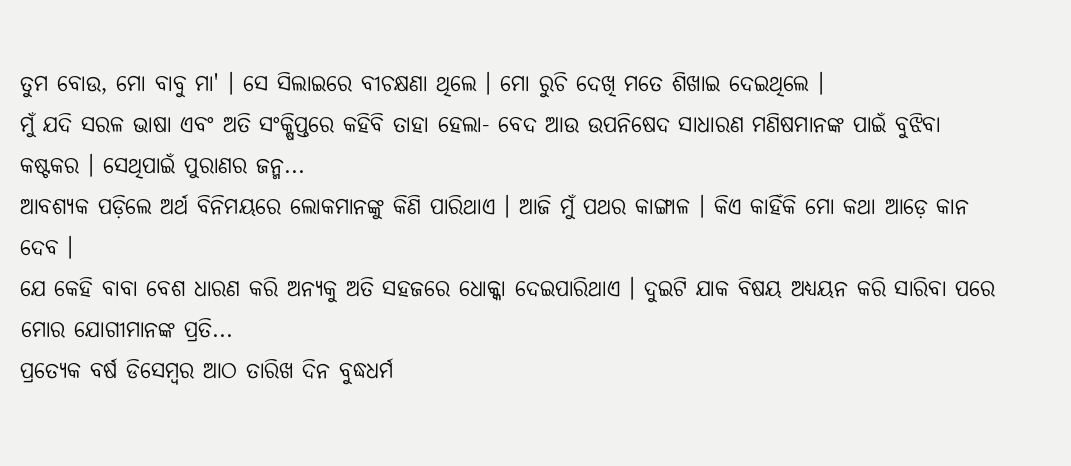ତୁମ ବୋଉ, ମୋ ବାବୁ ମା' । ସେ ସିଲାଇରେ ବୀଚକ୍ଷଣା ଥିଲେ । ମୋ ରୁଚି ଦେଖି ମତେ ଶିଖାଇ ଦେଇଥିଲେ ।
ମୁଁ ଯଦି ସରଳ ଭାଷା ଏବଂ ଅତି ସଂକ୍ଷିପ୍ତରେ କହିବି ତାହା ହେଲା- ବେଦ ଆଉ ଉପନିଷେଦ ସାଧାରଣ ମଣିଷମାନଙ୍କ ପାଇଁ ବୁଝିବା କଷ୍ଟକର । ସେଥିପାଇଁ ପୁରାଣର ଜନ୍ମ...
ଆବଶ୍ୟକ ପଡ଼ିଲେ ଅର୍ଥ ବିନିମୟରେ ଲୋକମାନଙ୍କୁ କିଣି ପାରିଥାଏ । ଆଜି ମୁଁ ପଥର କାଙ୍ଗାଳ । କିଏ କାହିଁକି ମୋ କଥା ଆଡ଼େ କାନ ଦେବ ।
ଯେ କେହି ବାବା ବେଶ ଧାରଣ କରି ଅନ୍ୟକୁ ଅତି ସହଜରେ ଧୋକ୍କା ଦେଇପାରିଥାଏ । ଦୁଇଟି ଯାକ ବିଷୟ ଅଧ୍ୟୟନ କରି ସାରିବା ପରେ ମୋର ଯୋଗୀମାନଙ୍କ ପ୍ରତି...
ପ୍ରତ୍ୟେକ ବର୍ଷ ଡିସେମ୍ୱର ଆଠ ତାରିଖ ଦିନ ବୁଦ୍ଧଧର୍ମ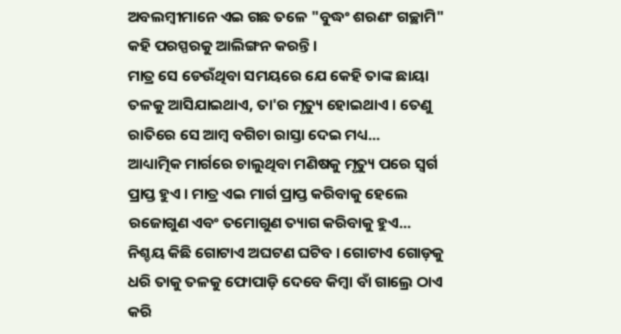ଅବଲମ୍ୱୀମାନେ ଏଇ ଗଛ ତଳେ "ବୁଦ୍ଧଂ ଶରଣଂ ଗଚ୍ଛାମି" କହି ପରସ୍ପରକୁ ଆଲିଙ୍ଗନ କରନ୍ତି ।
ମାତ୍ର ସେ ଡେଉଁଥିବା ସମୟରେ ଯେ କେହି ତାଙ୍କ ଛାୟା ତଳକୁ ଆସିଯାଇଥାଏ, ତା'ର ମୃତ୍ୟୁ ହୋଇଥାଏ । ତେଣୁ ରାତିରେ ସେ ଆମ୍ୱ ବଗିଚା ରାସ୍ତା ଦେଇ ମଧ୍ୟ...
ଆଧ୍ୟାତ୍ମିକ ମାର୍ଗରେ ଚାଲୁଥିବା ମଣିଷକୁ ମୃତ୍ୟୁ ପରେ ସ୍ୱର୍ଗ ପ୍ରାପ୍ତ ହୁଏ । ମାତ୍ର ଏଇ ମାର୍ଗ ପ୍ରାପ୍ତ କରିବାକୁ ହେଲେ ରଜୋଗୁଣ ଏବଂ ତମୋଗୁଣ ତ୍ୟାଗ କରିବାକୁ ହୁଏ...
ନିଶ୍ଚୟ କିଛି ଗୋଟାଏ ଅଘଟଣ ଘଟିବ । ଗୋଟାଏ ଗୋଡ଼କୁ ଧରି ତାକୁ ତଳକୁ ଫୋପାଡ଼ି ଦେବେ କିମ୍ୱା ବାଁ ଗାଲ୍ରେ ଠାଏ କରି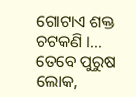ଗୋଟାଏ ଶକ୍ତ ଚଟକଣି ।...
ତେବେ ପୁରୁଷ ଲୋକ,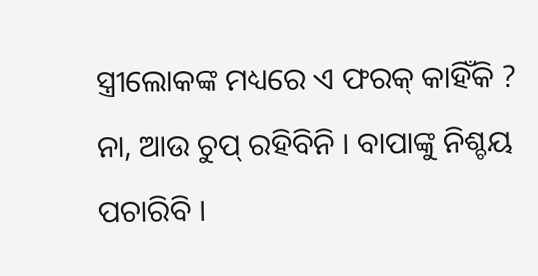ସ୍ତ୍ରୀଲୋକଙ୍କ ମଧ୍ୟରେ ଏ ଫରକ୍ କାହିଁକି ? ନା, ଆଉ ଚୁପ୍ ରହିବିନି । ବାପାଙ୍କୁ ନିଶ୍ଚୟ ପଚାରିବି ।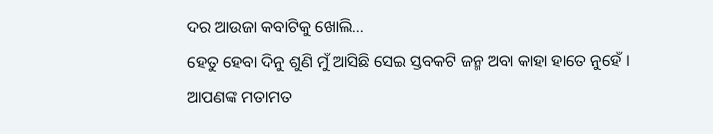ଦର ଆଉଜା କବାଟିକୁ ଖୋଲି...
ହେତୁ ହେବା ଦିନୁ ଶୁଣି ମୁଁ ଆସିଛି ସେଇ ସ୍ତବକଟି ଜନ୍ମ ଅବା କାହା ହାତେ ନୁହେଁ ।
ଆପଣଙ୍କ ମତାମତ